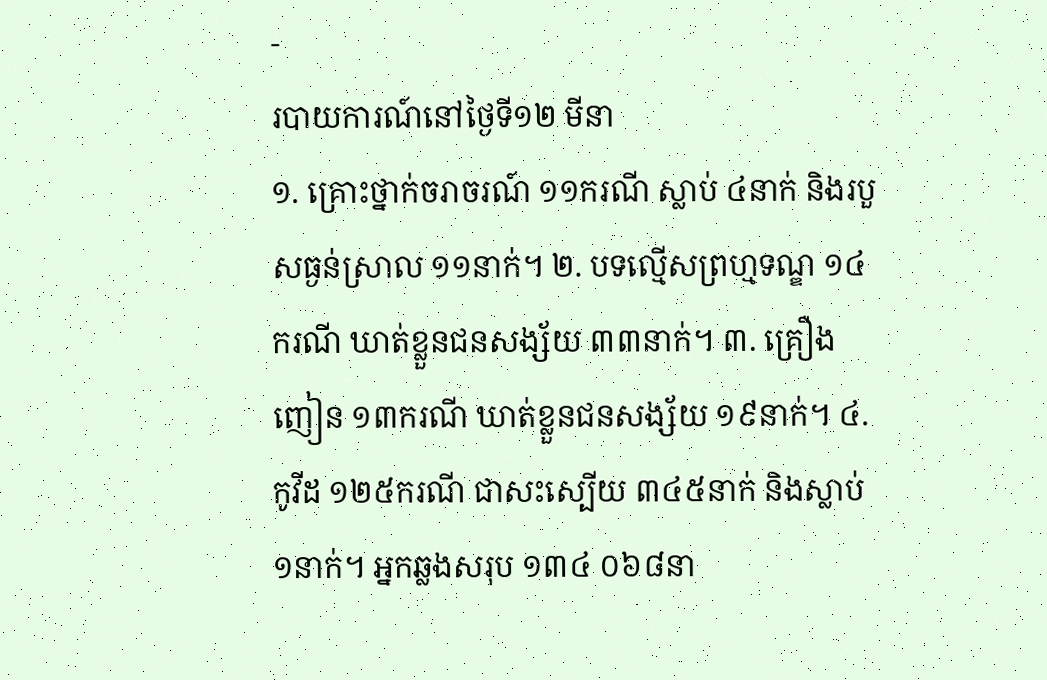-
របាយការណ៍នៅថ្ងៃទី១២ មីនា
១. គ្រោះថ្នាក់ចរាចរណ៍ ១១ករណី ស្លាប់ ៤នាក់ និងរបួសធ្ងន់ស្រាល ១១នាក់។ ២. បទល្មើសព្រហ្មទណ្ឌ ១៤ករណី ឃាត់ខ្លួនជនសង្ស័យ ៣៣នាក់។ ៣. គ្រឿងញៀន ១៣ករណី ឃាត់ខ្លួនជនសង្ស័យ ១៩នាក់។ ៤. កូវីដ ១២៥ករណី ជាសះស្បើយ ៣៤៥នាក់ និងស្លាប់ ១នាក់។ អ្នកឆ្លងសរុប ១៣៤ ០៦៨នា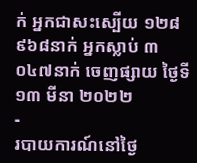ក់ អ្នកជាសះស្បើយ ១២៨ ៩៦៨នាក់ អ្នកស្លាប់ ៣ ០៤៧នាក់ ចេញផ្សាយ ថ្ងៃទី១៣ មីនា ២០២២
-
របាយការណ៍នៅថ្ងៃ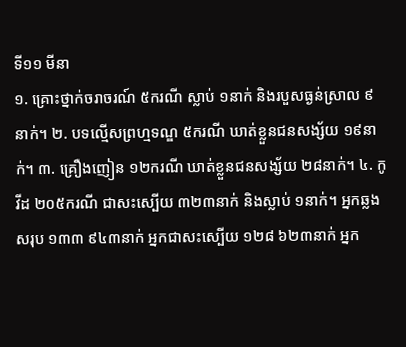ទី១១ មីនា
១. គ្រោះថ្នាក់ចរាចរណ៍ ៥ករណី ស្លាប់ ១នាក់ និងរបួសធ្ងន់ស្រាល ៩នាក់។ ២. បទល្មើសព្រហ្មទណ្ឌ ៥ករណី ឃាត់ខ្លួនជនសង្ស័យ ១៩នាក់។ ៣. គ្រឿងញៀន ១២ករណី ឃាត់ខ្លួនជនសង្ស័យ ២៨នាក់។ ៤. កូវីដ ២០៥ករណី ជាសះស្បើយ ៣២៣នាក់ និងស្លាប់ ១នាក់។ អ្នកឆ្លងសរុប ១៣៣ ៩៤៣នាក់ អ្នកជាសះស្បើយ ១២៨ ៦២៣នាក់ អ្នក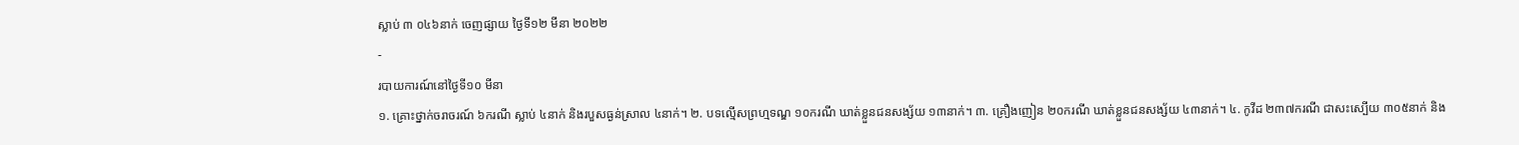ស្លាប់ ៣ ០៤៦នាក់ ចេញផ្សាយ ថ្ងៃទី១២ មីនា ២០២២
-
របាយការណ៍នៅថ្ងៃទី១០ មីនា
១. គ្រោះថ្នាក់ចរាចរណ៍ ៦ករណី ស្លាប់ ៤នាក់ និងរបួសធ្ងន់ស្រាល ៤នាក់។ ២. បទល្មើសព្រហ្មទណ្ឌ ១០ករណី ឃាត់ខ្លួនជនសង្ស័យ ១៣នាក់។ ៣. គ្រឿងញៀន ២០ករណី ឃាត់ខ្លួនជនសង្ស័យ ៤៣នាក់។ ៤. កូវីដ ២៣៧ករណី ជាសះស្បើយ ៣០៥នាក់ និង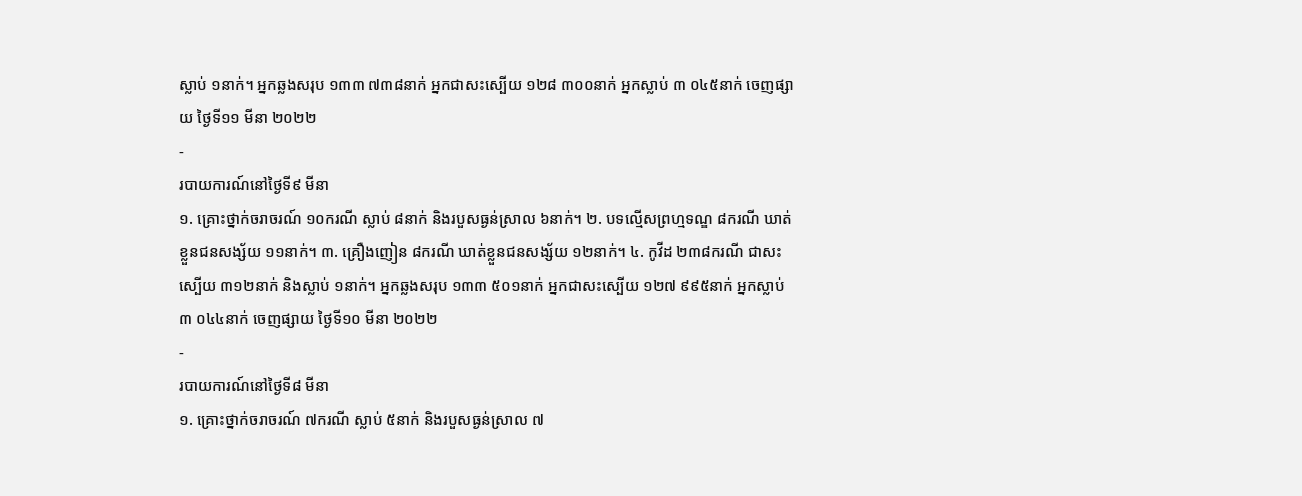ស្លាប់ ១នាក់។ អ្នកឆ្លងសរុប ១៣៣ ៧៣៨នាក់ អ្នកជាសះស្បើយ ១២៨ ៣០០នាក់ អ្នកស្លាប់ ៣ ០៤៥នាក់ ចេញផ្សាយ ថ្ងៃទី១១ មីនា ២០២២
-
របាយការណ៍នៅថ្ងៃទី៩ មីនា
១. គ្រោះថ្នាក់ចរាចរណ៍ ១០ករណី ស្លាប់ ៨នាក់ និងរបួសធ្ងន់ស្រាល ៦នាក់។ ២. បទល្មើសព្រហ្មទណ្ឌ ៨ករណី ឃាត់ខ្លួនជនសង្ស័យ ១១នាក់។ ៣. គ្រឿងញៀន ៨ករណី ឃាត់ខ្លួនជនសង្ស័យ ១២នាក់។ ៤. កូវីដ ២៣៨ករណី ជាសះស្បើយ ៣១២នាក់ និងស្លាប់ ១នាក់។ អ្នកឆ្លងសរុប ១៣៣ ៥០១នាក់ អ្នកជាសះស្បើយ ១២៧ ៩៩៥នាក់ អ្នកស្លាប់ ៣ ០៤៤នាក់ ចេញផ្សាយ ថ្ងៃទី១០ មីនា ២០២២
-
របាយការណ៍នៅថ្ងៃទី៨ មីនា
១. គ្រោះថ្នាក់ចរាចរណ៍ ៧ករណី ស្លាប់ ៥នាក់ និងរបួសធ្ងន់ស្រាល ៧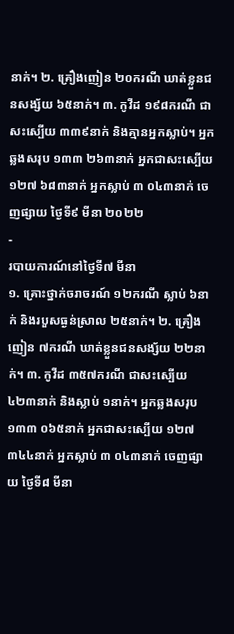នាក់។ ២. គ្រឿងញៀន ២០ករណី ឃាត់ខ្លួនជនសង្ស័យ ៦៥នាក់។ ៣. កូវីដ ១៩៨ករណី ជាសះស្បើយ ៣៣៩នាក់ និងគ្មានអ្នកស្លាប់។ អ្នកឆ្លងសរុប ១៣៣ ២៦៣នាក់ អ្នកជាសះស្បើយ ១២៧ ៦៨៣នាក់ អ្នកស្លាប់ ៣ ០៤៣នាក់ ចេញផ្សាយ ថ្ងៃទី៩ មីនា ២០២២
-
របាយការណ៍នៅថ្ងៃទី៧ មីនា
១. គ្រោះថ្នាក់ចរាចរណ៍ ១២ករណី ស្លាប់ ៦នាក់ និងរបួសធ្ងន់ស្រាល ២៥នាក់។ ២. គ្រឿងញៀន ៧ករណី ឃាត់ខ្លួនជនសង្ស័យ ២២នាក់។ ៣. កូវីដ ៣៥៧ករណី ជាសះស្បើយ ៤២៣នាក់ និងស្លាប់ ១នាក់។ អ្នកឆ្លងសរុប ១៣៣ ០៦៥នាក់ អ្នកជាសះស្បើយ ១២៧ ៣៤៤នាក់ អ្នកស្លាប់ ៣ ០៤៣នាក់ ចេញផ្សាយ ថ្ងៃទី៨ មីនា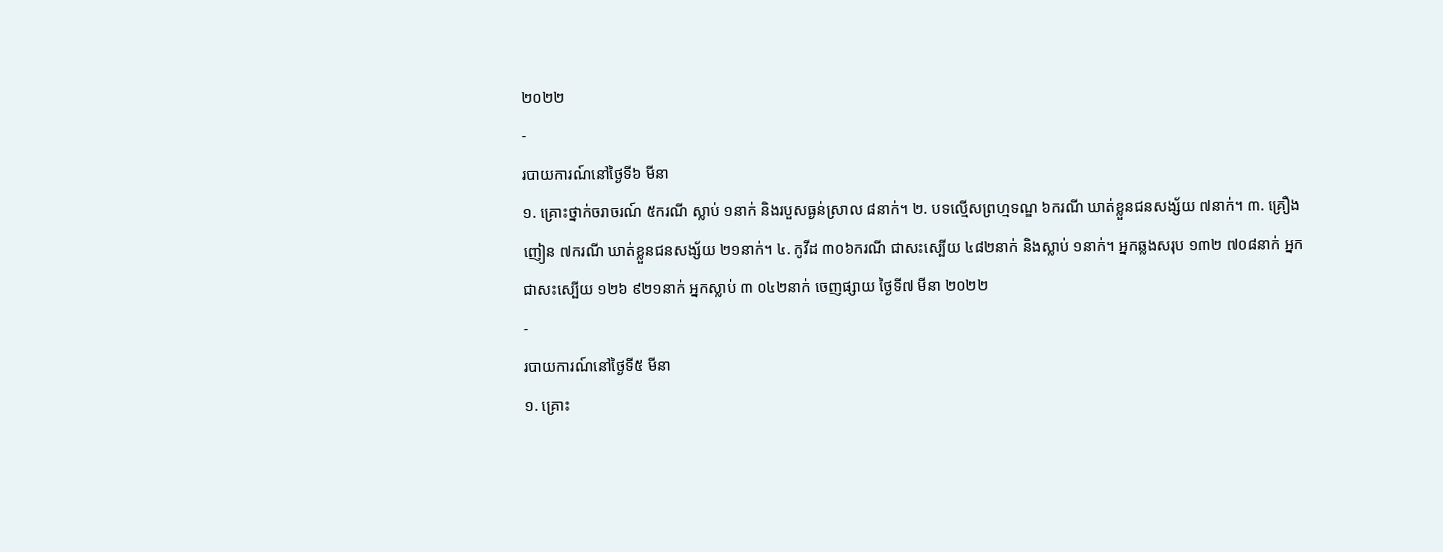២០២២
-
របាយការណ៍នៅថ្ងៃទី៦ មីនា
១. គ្រោះថ្នាក់ចរាចរណ៍ ៥ករណី ស្លាប់ ១នាក់ និងរបួសធ្ងន់ស្រាល ៨នាក់។ ២. បទល្មើសព្រហ្មទណ្ឌ ៦ករណី ឃាត់ខ្លួនជនសង្ស័យ ៧នាក់។ ៣. គ្រឿងញៀន ៧ករណី ឃាត់ខ្លួនជនសង្ស័យ ២១នាក់។ ៤. កូវីដ ៣០៦ករណី ជាសះស្បើយ ៤៨២នាក់ និងស្លាប់ ១នាក់។ អ្នកឆ្លងសរុប ១៣២ ៧០៨នាក់ អ្នកជាសះស្បើយ ១២៦ ៩២១នាក់ អ្នកស្លាប់ ៣ ០៤២នាក់ ចេញផ្សាយ ថ្ងៃទី៧ មីនា ២០២២
-
របាយការណ៍នៅថ្ងៃទី៥ មីនា
១. គ្រោះ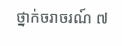ថ្នាក់ចរាចរណ៍ ៧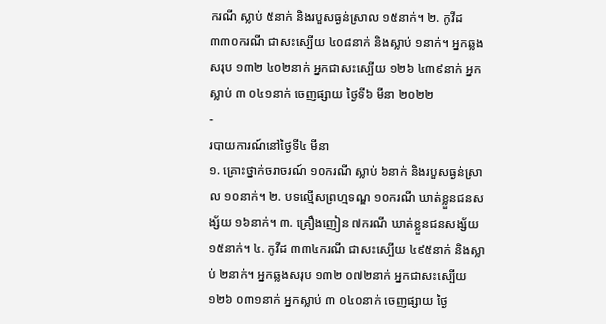ករណី ស្លាប់ ៥នាក់ និងរបួសធ្ងន់ស្រាល ១៥នាក់។ ២. កូវីដ ៣៣០ករណី ជាសះស្បើយ ៤០៨នាក់ និងស្លាប់ ១នាក់។ អ្នកឆ្លងសរុប ១៣២ ៤០២នាក់ អ្នកជាសះស្បើយ ១២៦ ៤៣៩នាក់ អ្នកស្លាប់ ៣ ០៤១នាក់ ចេញផ្សាយ ថ្ងៃទី៦ មីនា ២០២២
-
របាយការណ៍នៅថ្ងៃទី៤ មីនា
១. គ្រោះថ្នាក់ចរាចរណ៍ ១០ករណី ស្លាប់ ៦នាក់ និងរបួសធ្ងន់ស្រាល ១០នាក់។ ២. បទល្មើសព្រហ្មទណ្ឌ ១០ករណី ឃាត់ខ្លួនជនសង្ស័យ ១៦នាក់។ ៣. គ្រឿងញៀន ៧ករណី ឃាត់ខ្លួនជនសង្ស័យ ១៥នាក់។ ៤. កូវីដ ៣៣៤ករណី ជាសះស្បើយ ៤៩៥នាក់ និងស្លាប់ ២នាក់។ អ្នកឆ្លងសរុប ១៣២ ០៧២នាក់ អ្នកជាសះស្បើយ ១២៦ ០៣១នាក់ អ្នកស្លាប់ ៣ ០៤០នាក់ ចេញផ្សាយ ថ្ងៃ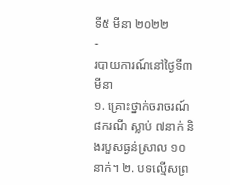ទី៥ មីនា ២០២២
-
របាយការណ៍នៅថ្ងៃទី៣ មីនា
១. គ្រោះថ្នាក់ចរាចរណ៍ ៨ករណី ស្លាប់ ៧នាក់ និងរបួសធ្ងន់ស្រាល ១០នាក់។ ២. បទល្មើសព្រ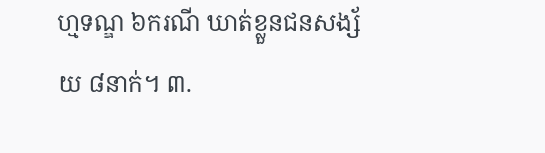ហ្មទណ្ឌ ៦ករណី ឃាត់ខ្លួនជនសង្ស័យ ៨នាក់។ ៣.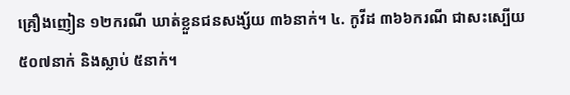គ្រឿងញៀន ១២ករណី ឃាត់ខ្លួនជនសង្ស័យ ៣៦នាក់។ ៤. កូវីដ ៣៦៦ករណី ជាសះស្បើយ ៥០៧នាក់ និងស្លាប់ ៥នាក់។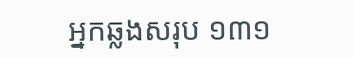អ្នកឆ្លងសរុប ១៣១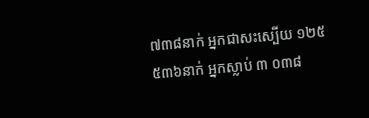៧៣៨នាក់ អ្នកជាសះស្បើយ ១២៥ ៥៣៦នាក់ អ្នកស្លាប់ ៣ ០៣៨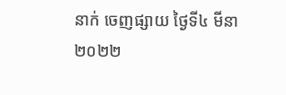នាក់ ចេញផ្សាយ ថ្ងៃទី៤ មីនា ២០២២